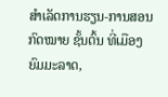ສຳເລັດການຮຽນ-ການສອນກົດໝາຍ ຊັ້ນຕົ້ນ ທີ່ເມືອງຍົມມະລາດ,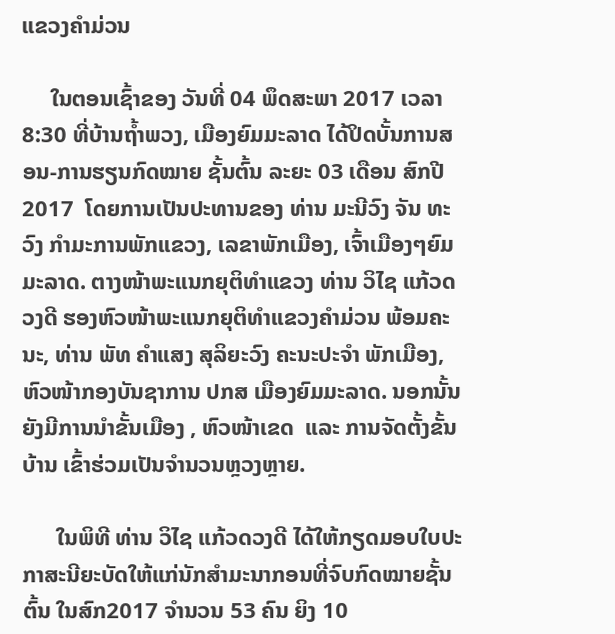ແຂວງຄຳມ່ວນ

     ໃນຕອນເຊົ້າຂອງ ວັນທີ່ 04 ພຶດສະພາ 2017 ເວລາ 8:30 ທີ່ບ້ານຖ້ຳພວງ, ເມືອງຍົມມະລາດ ໄດ້ປິດບັ້ນການສອນ-ການຮຽນກົດໝາຍ ຊັ້ນຕົ້ນ ລະຍະ 03 ເດືອນ ສົກປີ 2017  ໂດຍການເປັນປະທານຂອງ ທ່ານ ມະນີວົງ ຈັນ ທະວົງ ກຳມະການພັກແຂວງ, ເລຂາພັກເມືອງ, ເຈົ້າເມືອງໆຍົມມະລາດ. ຕາງໜ້າພະແນກຍຸຕິທຳແຂວງ ທ່ານ ວິໄຊ ແກ້ວດວງດີ ຮອງຫົວໜ້າພະແນກຍຸຕິທຳແຂວງຄຳມ່ວນ ພ້ອມຄະນະ, ທ່ານ ພັທ ຄຳແສງ ສຸລິຍະວົງ ຄະນະປະຈຳ ພັກເມືອງ, ຫົວໜ້າກອງບັນຊາການ ປກສ ເມືອງຍົມມະລາດ. ນອກນັ້ນ ຍັງມີການນຳຂັ້ນເມືອງ , ຫົວໜ້າເຂດ  ແລະ ການຈັດຕັ້ງຂັ້ນບ້ານ ເຂົ້າຮ່ວມເປັນຈຳນວນຫຼວງຫຼາຍ.

      ໃນພິທີ ທ່ານ ວິໄຊ ແກ້ວດວງດີ ໄດ້ໃຫ້ກຽດມອບໃບປະກາສະນີຍະບັດໃຫ້ແກ່ນັກສຳມະນາກອນທີ່ຈົບກົດໝາຍຊັ້ນຕົ້ນ ໃນສົກ2017 ຈຳນວນ 53 ຄົນ ຍິງ 10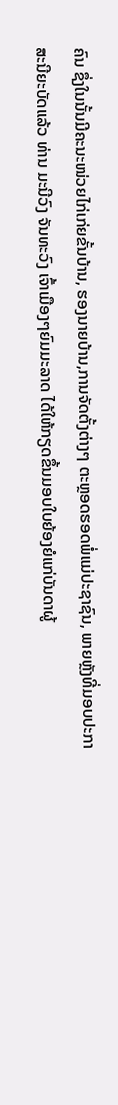ຄົນ ຊຶ່ງໃນນັ້ນມີຄະນະໜ່ວຍໄກ່ເກ່ຍຂັ້ນບ້ານ, ຮອງນາຍບ້ານ,ການຈັດຕັ້ງຕ່າງໆ ຕະຫຼອດຮອດພໍ່ແມ່ປະຊາຊົນ, ພາຍຫຼັງທີ່ມອບປະກາສະນີຍະບັດແລ້ວ ທ່ານ ມະນີວົງ ຈັນທະວົງ ເຈົ້າເມືອງໆຍົມມະລາດ ໄດ້ໃຫ້ກຽດຂຶ້ນມອບໃບຍ້ອງຍໍແກ່ບັນດາຜູ້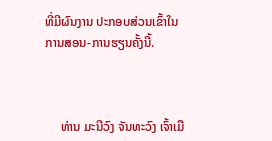ທີ່ມີຜົນງານ ປະກອບສ່ວນເຂົ້າໃນການສອນ-ການຮຽນຄັ້ງນີ້.



     ທ່ານ ມະນີວົງ ຈັນທະວົງ ເຈົ້າເມື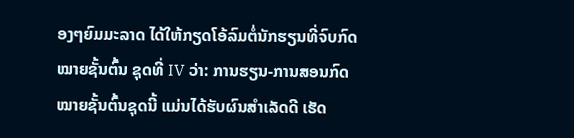ອງໆຍົມມະລາດ ໄດ້ໃຫ້ກຽດໂອ້ລົມຕໍ່ນັກຮຽນທີ່ຈົບກົດໝາຍຊັ້ນຕົ້ນ ຊຸດທີ່ IV ວ່າ: ການຮຽນ-ການສອນກົດໝາຍຊັ້ນຕົ້ນຊຸດນີ້ ແມ່ນໄດ້ຮັບຜົນສຳເລັດດີ ເຮັດ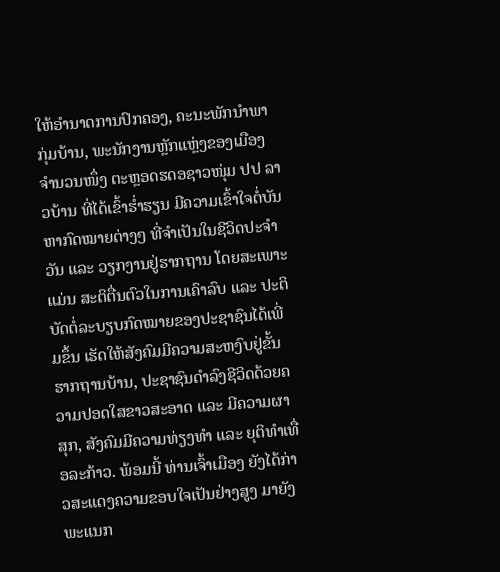ໃຫ້ອຳນາດການປົກຄອງ, ຄະນະພັກນຳພາກຸ່ມບ້ານ, ພະນັກງານຫຼັກແຫຼ່ງຂອງເມືອງຈຳນວນໜຶ່ງ ຕະຫຼອດຮດອຊາວໜຸ່ມ ປປ ລາວບ້ານ ທີ່ໄດ້ເຂົ້າຮ່ຳຮຽນ ມີຄວາມເຂົ້າໃຈຕໍ່ບັນຫາກົດໝາຍຕ່າງໆ ທີ່ຈຳເປັນໃນຊີວິດປະຈຳວັນ ແລະ ວຽກງານຢູ່ຮາກຖານ ໂດຍສະເພາະແມ່ນ ສະຕິຕື່ນຕົວໃນການເຄົາລົບ ແລະ ປະຕິບັດຕໍ່ລະບຽບກົດໝາຍຂອງປະຊາຊົນໄດ້ເພີ່ມຂຶ້ນ ເຮັດໃຫ້ສັງຄົມມີຄວາມສະຫງົບຢູ່ຂັ້ນຮາກຖານບ້ານ, ປະຊາຊົນດຳລົງຊີວິດດ້ວຍຄວາມປອດໃສຂາວສະອາດ ແລະ ມີຄວາມຜາສຸກ, ສັງຄົມມີຄວາມທ່ຽງທຳ ແລະ ຍຸຕິທຳເທື່ອລະກ້າວ. ພ້ອມນີ້ ທ່ານເຈົ້າເມືອງ ຍັງໄດ້ກ່າວສະແດງຄວາມຂອບໃຈເປັນຢ່າງສູງ ມາຍັງພະແນກ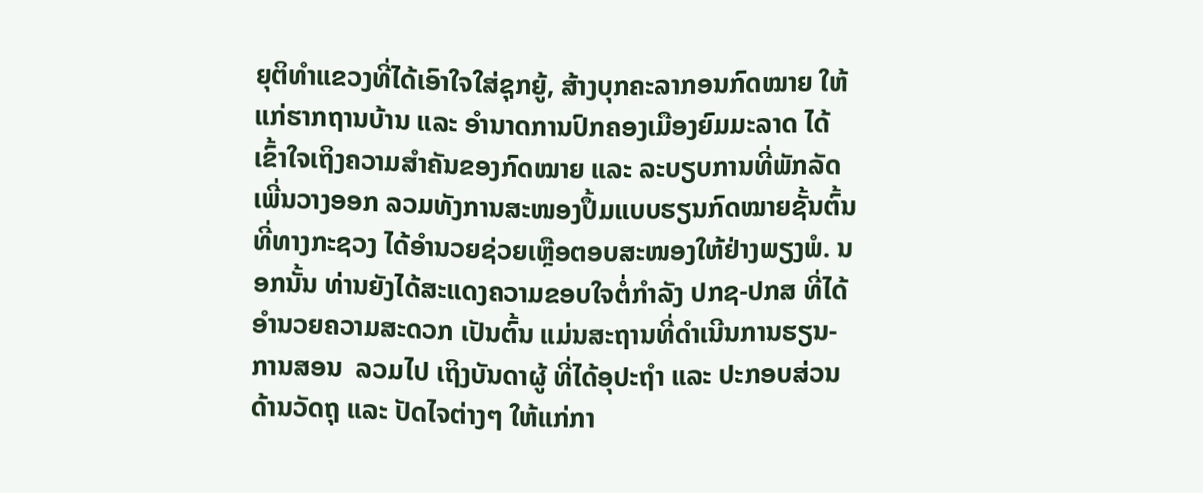ຍຸຕິທຳແຂວງທີ່ໄດ້ເອົາໃຈໃສ່ຊຸກຍູ້, ສ້າງບຸກຄະລາກອນກົດໝາຍ ໃຫ້ແກ່ຮາກຖານບ້ານ ແລະ ອຳນາດການປົກຄອງເມືອງຍົມມະລາດ ໄດ້ເຂົ້າໃຈເຖິງຄວາມສຳຄັນຂອງກົດໝາຍ ແລະ ລະບຽບການທີ່ພັກລັດເພີ່ນວາງອອກ ລວມທັງການສະໜອງປຶ້ມແບບຮຽນກົດໝາຍຊັ້ນຕົ້ນ ທີ່ທາງກະຊວງ ໄດ້ອຳນວຍຊ່ວຍເຫຼືອຕອບສະໜອງໃຫ້ຢ່າງພຽງພໍ. ນອກນັ້ນ ທ່ານຍັງໄດ້ສະແດງຄວາມຂອບໃຈຕໍ່ກຳລັງ ປກຊ-ປກສ ທີ່ໄດ້ອຳນວຍຄວາມສະດວກ ເປັນຕົ້ນ ແມ່ນສະຖານທີ່ດຳເນີນການຮຽນ-ການສອນ  ລວມໄປ ເຖິງບັນດາຜູ້ ທີ່ໄດ້ອຸປະຖຳ ແລະ ປະກອບສ່ວນດ້ານວັດຖຸ ແລະ ປັດໄຈຕ່າງໆ ໃຫ້ແກ່ກາ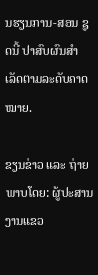ນຮຽນການ-ສອນ ຊູດນີ້ ປາສົບຜົນສຳເລັດຕາມລະດັບຄາດໝາຍ.

ຂຽນຂ່າວ ແລະ ຖ່າຍພາບໂດຍ: ຜູ້ປະສານງານແຂວ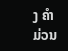ງ ຄຳມ່ວນ